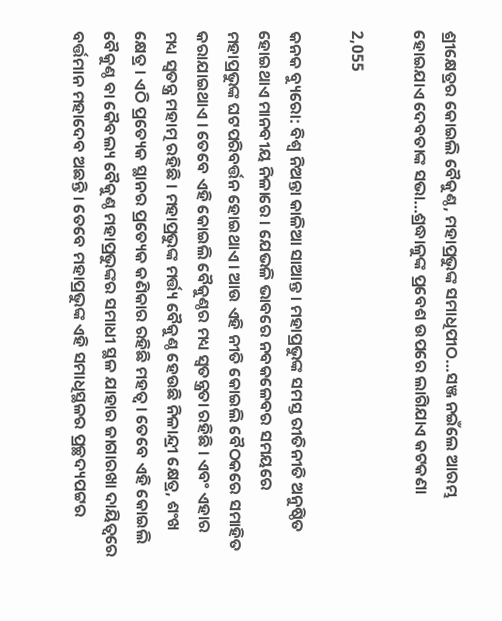ଶ୍ରୀକ୍ଷେତ୍ରର କୋଇଲି ବୈକୁଣ୍ଠ, ମହାପ୍ରଭୁଙ୍କ ସମାଧିପୀଠ…ସଞ୍ଜ ନଇଁଲେ ଆରମ୍ଭ ହୋଇଯାଏ ଦେବତାଙ୍କ ସଭା…ଶ୍ରଦ୍ଧାଳୁଙ୍କ ପ୍ରବେଶ ଉପରେ ଲାଗିଯାଏ କଟକଣା

2,055

କନକ ବ୍ୟୁରୋ: ବିଶ୍ୱ ନିଅନ୍ତା କାଳିଆ ସାଆନ୍ତ । ମହାପ୍ରଭୁଙ୍କ ସମସ୍ତ ରୀତିନୀତି ଅନୁଷ୍ଠିତ ହୋଇଥାଏ ମାନବୀୟ ନିଳାରେ । ଯେଭଳି ଭାବରେ ନବକଳେବର ସମୟରେ ମହାପ୍ରଭୁଙ୍କ ଘଟପରିବର୍ତ୍ତନ ହୋଇଥାଏ । ଆଉ ଏହି ନୀତି କୋଇଲି ବୈଠକରେ ସମାହିତ କରାଯାଇଥାଏ । ତେବେ ଏହି କୋଇଲି ବୈକୁଣ୍ଠର ମଧ୍ୟ ସ୍ୱତନ୍ତ୍ରତା ରହିଛି । ଏବଂ ଏହାର ମଧ୍ୟ ସ୍ୱତନ୍ତ୍ର ମହାତ୍ମ ରହିଛି । ମହାପ୍ରଭୁଙ୍କ ମର୍ତ୍ତ୍ୟ ବୈକୁଣ୍ଠ ହେଉଛି ନିଳାନ୍ଦ୍ରୀ କ୍ଷେତ୍ର, ଶଂଖ କ୍ଷେତ୍ର । ଏଠି ପ୍ରତ୍ୟେକ ସ୍ଥାନର ପ୍ରତ୍ୟେକ କଣିକାର ରହିଛି ମହତ୍ୱ । ତେବେ ଏହି କୋଇଲି ବୈକୁଣ୍ଠ ବା କୈବଲ୍ୟ ବୈକୁଣ୍ଠ ମହାପ୍ରଭୁଙ୍କର ସମାଧୀ ସ୍ଥଳ ଯାହାର ଜାଗାରଖା ଦାୟିତ୍ୱରେ ବର୍ତ୍ତମାନ ମହାଦେବ ଅଛନ୍ତି । ତେବେ ମହାପ୍ରଭୁଙ୍କ ଏହି ସମାଧିସ୍ଥଳର ପ୍ରଚ୍ଛଦ୍ୟପଟ୍ଟର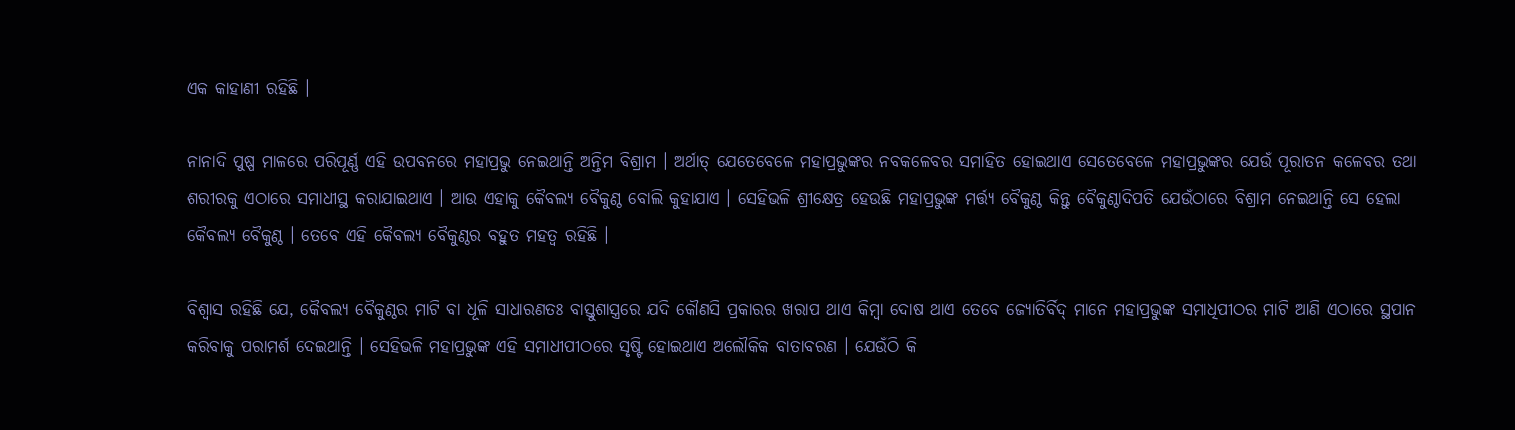ଏକ କାହାଣୀ ରହିଛି ।

ନାନାଦି ପୁଷ୍ପ ମାଳରେ ପରିପୂର୍ଣ୍ଣ ଏହି ଉପବନରେ ମହାପ୍ରଭୁ ନେଇଥାନ୍ତି ଅନ୍ତିମ ବିଶ୍ରାମ । ଅର୍ଥାତ୍ ଯେତେବେଳେ ମହାପ୍ରଭୁଙ୍କର ନବକଳେବର ସମାହିତ ହୋଇଥାଏ ସେତେବେଳେ ମହାପ୍ରଭୁଙ୍କର ଯେଉଁ ପୂରାତନ କଳେବର ତଥା ଶରୀରକୁ ଏଠାରେ ସମାଧୀସ୍ଥ କରାଯାଇଥାଏ । ଆଉ ଏହାକୁ କୈବଲ୍ୟ ବୈକୁଣ୍ଠ ବୋଲି କୁହାଯାଏ । ସେହିଭଳି ଶ୍ରୀକ୍ଷେତ୍ର ହେଉଛି ମହାପ୍ରଭୁଙ୍କ ମର୍ତ୍ତ୍ୟ ବୈକୁଣ୍ଠ କିନ୍ତୁ ବୈକୁଣ୍ଠାଦିପତି ଯେଉଁଠାରେ ବିଶ୍ରାମ ନେଇଥାନ୍ତି ସେ ହେଲା କୈବଲ୍ୟ ବୈକୁଣ୍ଠ । ତେବେ ଏହି କୈବଲ୍ୟ ବୈକୁଣ୍ଠର ବହୁତ ମହତ୍ୱ ରହିଛି ।

ବିଶ୍ୱାସ ରହିଛି ଯେ, କୈବଲ୍ୟ ବୈକୁଣ୍ଠର ମାଟି ବା ଧୂଳି ସାଧାରଣତଃ ବାସ୍ତୁଶାସ୍ତ୍ରରେ ଯଦି କୌଣସି ପ୍ରକାରର ଖରାପ ଥାଏ କିମ୍ବା ଦୋଷ ଥାଏ ତେବେ ଜ୍ୟୋତିର୍ବିଦ୍ ମାନେ ମହାପ୍ରଭୁଙ୍କ ସମାଧିପୀଠର ମାଟି ଆଣି ଏଠାରେ ସ୍ଥପାନ କରିବାକୁ ପରାମର୍ଶ ଦେଇଥାନ୍ତି । ସେହିଭଳି ମହାପ୍ରଭୁଙ୍କ ଏହି ସମାଧୀପୀଠରେ ସୃଷ୍ଟି ହୋଇଥାଏ ଅଲୌକିକ ବାତାବରଣ । ଯେଉଁଠି କି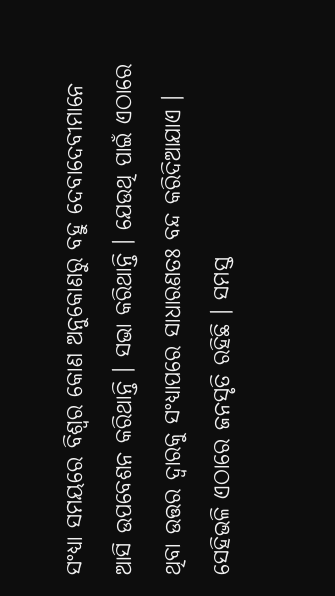ସଂଧ୍ୟା ସମୟରେ ବିଶ୍ୱର କୋଣ ଅନୁକୋଣରୁ ବହୁ ଦେବାଦେବୀମାନେ ଆସି ଉପବେଶନ କରିଥାନ୍ତି । ସଭା କରିଥାନ୍ତି । ଯେଉଥି ପାଇଁ ଏଠାରେ ଥିବା ଉତ୍ତର ଦ୍ୱାରକୁ ସଂଧ୍ୟାପରେ ସାଧାରଣତଃ ବନ୍ଦ କରିଦିଆଯାଏ । ସେହିଭଳି ଏଠାରେ ଜନସୃତି ରହିଛି । ସମସ୍ତ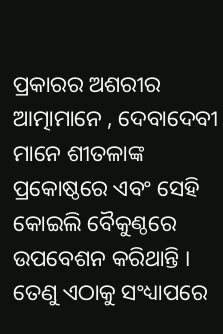ପ୍ରକାରର ଅଶରୀର ଆତ୍ମାମାନେ , ଦେବାଦେବୀ ମାନେ ଶୀତଳାଙ୍କ ପ୍ରକୋଷ୍ଠରେ ଏବଂ ସେହି କୋଇଲି ବୈକୁଣ୍ଠରେ ଉପବେଶନ କରିଥାନ୍ତି । ତେଣୁ ଏଠାକୁ ସଂଧ୍ୟାପରେ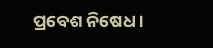ପ୍ରବେଶ ନିଷେଧ ।